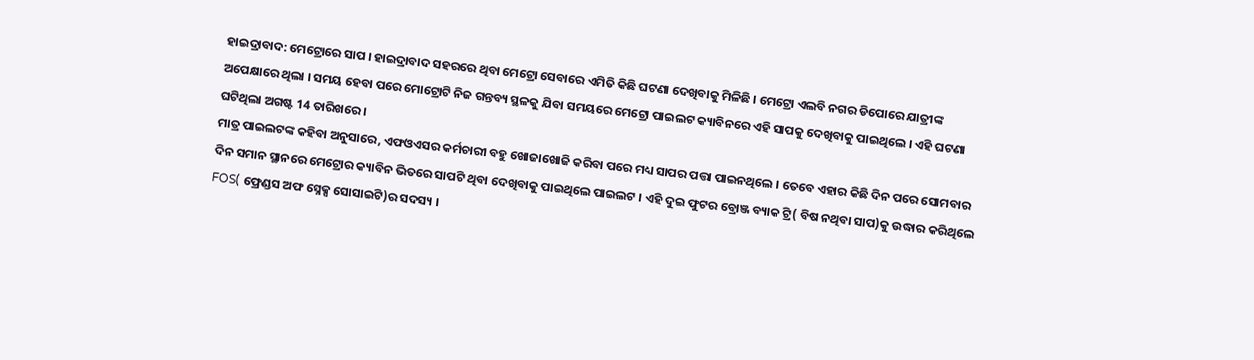ହାଇଦ୍ରାବାଦ: ମେଟ୍ରୋରେ ସାପ । ହାଇଦ୍ରାବାଦ ସହରରେ ଥିବା ମେଟ୍ରୋ ସେବାରେ ଏମିତି କିଛି ଘଟଣା ଦେଖିବାକୁ ମିଳିଛି । ମେଟ୍ରୋ ଏଲବି ନଗର ଡିପୋରେ ଯାତ୍ରୀଙ୍କ ଅପେକ୍ଷାରେ ଥିଲା । ସମୟ ହେବା ପରେ ମୋଟ୍ରୋଟି ନିଜ ଗନ୍ତବ୍ୟ ସ୍ଥଳକୁ ଯିବା ସମୟରେ ମେଟ୍ରୋ ପାଇଲଟ କ୍ୟାବିନରେ ଏହି ସାପକୁ ଦେଖିବାକୁ ପାଇଥିଲେ । ଏହି ଘଟଣା ଘଟିଥିଲା ଅଗଷ୍ଟ 14 ତାରିଖରେ ।
ମାତ୍ର ପାଇଲଟଙ୍କ କହିବା ଅନୁସାରେ, ଏଫଓଏସର କର୍ମଚାରୀ ବହୁ ଖୋଜାଖୋଜି କରିବା ପରେ ମଧ୍ୟ ସାପର ପତ୍ତା ପାଇନଥିଲେ । ତେବେ ଏହାର କିଛି ଦିନ ପରେ ସୋମବାର ଦିନ ସମାନ ସ୍ଥାନରେ ମେଟ୍ରୋର କ୍ୟାବିନ ଭିତରେ ସାପଟି ଥିବା ଦେଖିବାକୁ ପାଇଥିଲେ ପାଇଲଟ । ଏହି ଦୁଇ ଫୁଟର ବ୍ରୋଞ୍ଜ ବ୍ୟାକ ଟ୍ରି( ବିଷ ନଥିବା ସାପ)କୁ ଉଦ୍ଧାର କରିଥିଲେ FOS( ଫ୍ରେଣ୍ଡସ ଅଫ ସ୍ନେକ୍ସ ସୋସାଇଟି)ର ସଦସ୍ୟ ।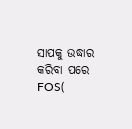ସାପକୁ ଉଦ୍ଧାର କରିବା ପରେ FOS(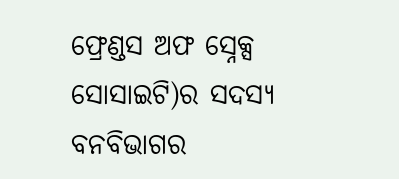ଫ୍ରେଣ୍ଡସ ଅଫ ସ୍ନେକ୍ସ ସୋସାଇଟି)ର ସଦସ୍ୟ ବନବିଭାଗର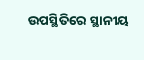ଉପସ୍ଥିତିରେ ସ୍ଥାନୀୟ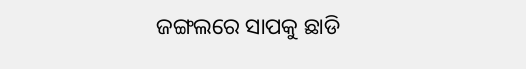ଜଙ୍ଗଲରେ ସାପକୁ ଛାଡି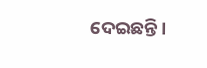ଦେଇଛନ୍ତି ।